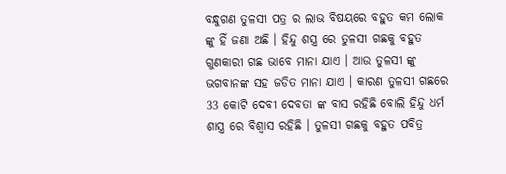ବନ୍ଧୁଗଣ ତୁଳସୀ ପତ୍ର ର ଲାଭ ବିଷୟରେ ବହୁତ କମ ଲୋକ ଙ୍କୁ ହିଁ ଜଣା ଅଛି । ହିନ୍ଦୁ ଶସ୍ତ୍ର ରେ ତୁଳସୀ ଗଛକୁ ବହୁତ ଗୁଣକାରୀ ଗଛ ଭାବେ ମାନା ଯାଏ । ଆଉ ତୁଳସୀ ଙ୍କୁ ଭଗବାନଙ୍କ ସହ ଜଡିତ ମାନା ଯାଏ । କାରଣ ତୁଳସୀ ଗଛରେ 33 କୋଟି ଦେବୀ ଦେବତା ଙ୍କ ବାସ ରହିଛି ବୋଲି ହିନ୍ଦୁ ଧର୍ମ ଶାସ୍ତ୍ର ରେ ବିଶ୍ଵାସ ରହିଛି । ତୁଳସୀ ଗଛକୁ ବହୁତ ପବିତ୍ର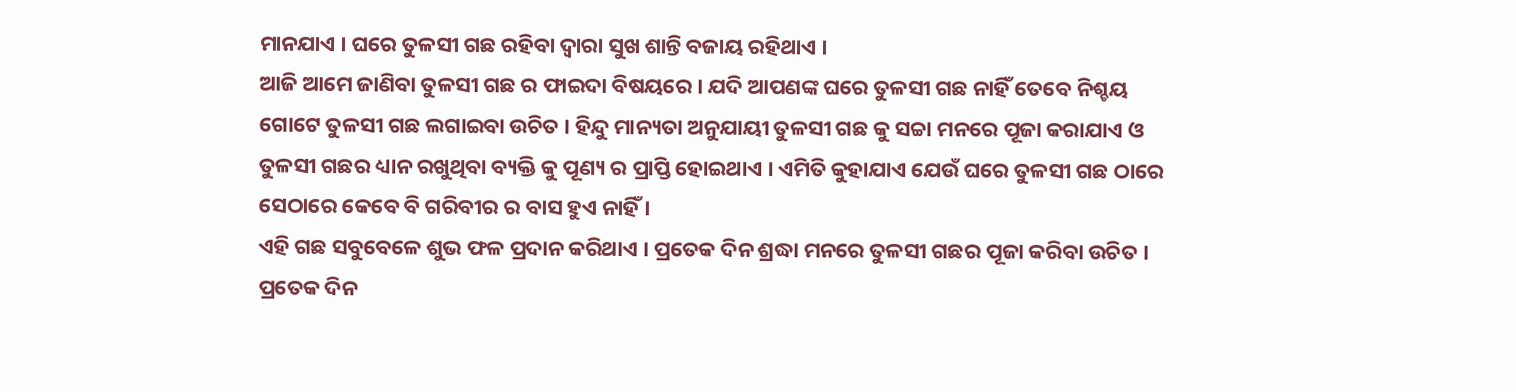ମାନଯାଏ । ଘରେ ତୁଳସୀ ଗଛ ରହିବା ଦ୍ଵାରା ସୁଖ ଶାନ୍ତି ବଜାୟ ରହିଥାଏ ।
ଆଜି ଆମେ ଜାଣିବା ତୁଳସୀ ଗଛ ର ଫାଇଦା ବିଷୟରେ । ଯଦି ଆପଣଙ୍କ ଘରେ ତୁଳସୀ ଗଛ ନାହିଁ ତେବେ ନିଶ୍ଚୟ ଗୋଟେ ତୁଳସୀ ଗଛ ଲଗାଇବା ଉଚିତ । ହିନ୍ଦୁ ମାନ୍ୟତା ଅନୁଯାୟୀ ତୁଳସୀ ଗଛ କୁ ସଚ୍ଚା ମନରେ ପୂଜା କରାଯାଏ ଓ ତୁଳସୀ ଗଛର ଧ୍ୟାନ ରଖୁଥିବା ବ୍ୟକ୍ତି କୁ ପୂଣ୍ୟ ର ପ୍ରାପ୍ତି ହୋଇଥାଏ । ଏମିତି କୁହାଯାଏ ଯେଉଁ ଘରେ ତୁଳସୀ ଗଛ ଠାରେ ସେଠାରେ କେବେ ବି ଗରିବୀର ର ବାସ ହୁଏ ନାହିଁ ।
ଏହି ଗଛ ସବୁବେଳେ ଶୁଭ ଫଳ ପ୍ରଦାନ କରିଥାଏ । ପ୍ରତେକ ଦିନ ଶ୍ରଦ୍ଧା ମନରେ ତୁଳସୀ ଗଛର ପୂଜା କରିବା ଉଚିତ । ପ୍ରତେକ ଦିନ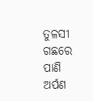ତୁଳସୀ ଗଛରେ ପାଣି ଅର୍ପଣ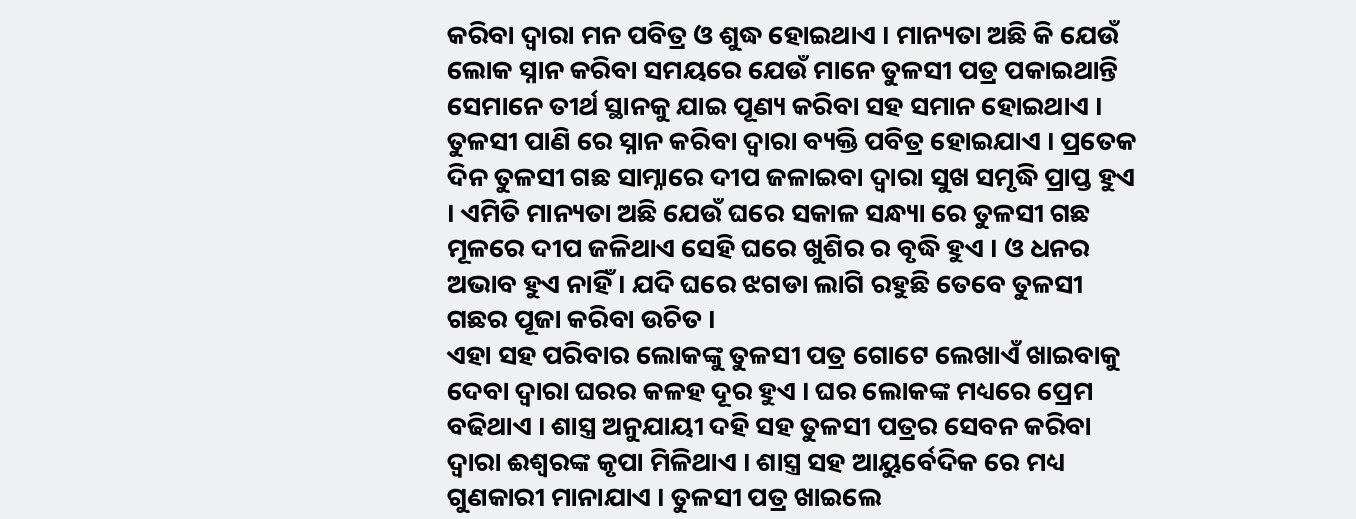କରିବା ଦ୍ଵାରା ମନ ପବିତ୍ର ଓ ଶୁଦ୍ଧ ହୋଇଥାଏ । ମାନ୍ୟତା ଅଛି କି ଯେଉଁ ଲୋକ ସ୍ନାନ କରିବା ସମୟରେ ଯେଉଁ ମାନେ ତୁଳସୀ ପତ୍ର ପକାଇଥାନ୍ତି ସେମାନେ ତୀର୍ଥ ସ୍ଥାନକୁ ଯାଇ ପୂଣ୍ୟ କରିବା ସହ ସମାନ ହୋଇଥାଏ ।
ତୁଳସୀ ପାଣି ରେ ସ୍ନାନ କରିବା ଦ୍ଵାରା ବ୍ୟକ୍ତି ପବିତ୍ର ହୋଇଯାଏ । ପ୍ରତେକ ଦିନ ତୁଳସୀ ଗଛ ସାମ୍ନାରେ ଦୀପ ଜଳାଇବା ଦ୍ଵାରା ସୁଖ ସମୃଦ୍ଧି ପ୍ରାପ୍ତ ହୁଏ । ଏମିତି ମାନ୍ୟତା ଅଛି ଯେଉଁ ଘରେ ସକାଳ ସନ୍ଧ୍ୟା ରେ ତୁଳସୀ ଗଛ ମୂଳରେ ଦୀପ ଜଳିଥାଏ ସେହି ଘରେ ଖୁଶିର ର ବୃଦ୍ଧି ହୁଏ । ଓ ଧନର ଅଭାବ ହୁଏ ନାହିଁ । ଯଦି ଘରେ ଝଗଡା ଲାଗି ରହୁଛି ତେବେ ତୁଳସୀ ଗଛର ପୂଜା କରିବା ଉଚିତ ।
ଏହା ସହ ପରିବାର ଲୋକଙ୍କୁ ତୁଳସୀ ପତ୍ର ଗୋଟେ ଲେଖାଏଁ ଖାଇବାକୁ ଦେବା ଦ୍ଵାରା ଘରର କଳହ ଦୂର ହୁଏ । ଘର ଲୋକଙ୍କ ମଧ୍ୟରେ ପ୍ରେମ ବଢିଥାଏ । ଶାସ୍ତ୍ର ଅନୁଯାୟୀ ଦହି ସହ ତୁଳସୀ ପତ୍ରର ସେବନ କରିବା ଦ୍ଵାରା ଈଶ୍ବରଙ୍କ କୃପା ମିଳିଥାଏ । ଶାସ୍ତ୍ର ସହ ଆୟୁର୍ବେଦିକ ରେ ମଧ୍ୟ ଗୁଣକାରୀ ମାନାଯାଏ । ତୁଳସୀ ପତ୍ର ଖାଇଲେ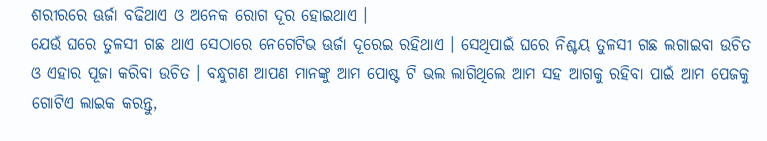ଶରୀରରେ ଊର୍ଜା ବଢିଥାଏ ଓ ଅନେକ ରୋଗ ଦୂର ହୋଇଥାଏ ।
ଯେଉଁ ଘରେ ତୁଳସୀ ଗଛ ଥାଏ ସେଠାରେ ନେଗେଟିଭ ଊର୍ଜା ଦୂରେଇ ରହିଥାଏ । ସେଥିପାଇଁ ଘରେ ନିଶ୍ଚୟ ତୁଳସୀ ଗଛ ଲଗାଇବା ଉଚିତ ଓ ଏହାର ପୂଜା କରିବା ଉଚିତ । ବନ୍ଧୁଗଣ ଆପଣ ମାନଙ୍କୁ ଆମ ପୋଷ୍ଟ ଟି ଭଲ ଲାଗିଥିଲେ ଆମ ସହ ଆଗକୁ ରହିବା ପାଇଁ ଆମ ପେଜକୁ ଗୋଟିଏ ଲାଇକ କରନ୍ତୁ,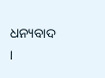ଧନ୍ୟବାଦ ।